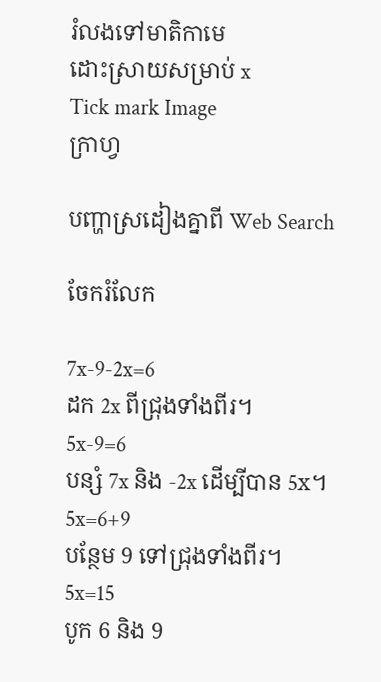រំលងទៅមាតិកាមេ
ដោះស្រាយសម្រាប់ x
Tick mark Image
ក្រាហ្វ

បញ្ហាស្រដៀងគ្នាពី Web Search

ចែករំលែក

7x-9-2x=6
ដក 2x ពីជ្រុងទាំងពីរ។
5x-9=6
បន្សំ 7x និង -2x ដើម្បីបាន 5x។
5x=6+9
បន្ថែម 9 ទៅជ្រុងទាំងពីរ។
5x=15
បូក 6 និង 9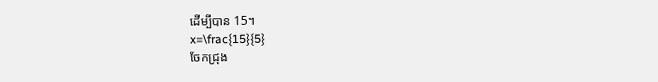ដើម្បីបាន 15។
x=\frac{15}{5}
ចែកជ្រុង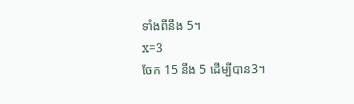ទាំងពីនឹង 5។
x=3
ចែក 15 នឹង 5 ដើម្បីបាន3។